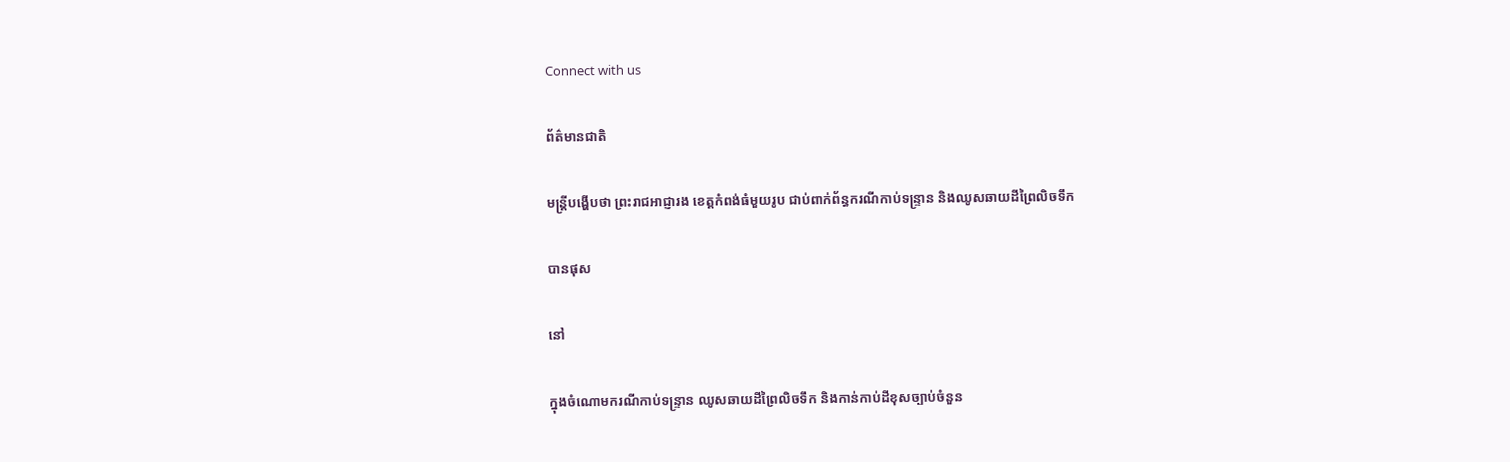Connect with us

ព័ត៌មានជាតិ

មន្ត្រីបង្ហើបថា ព្រះរាជអាជ្ញារង ខេត្តកំពង់ធំមួយរូប ជាប់ពាក់ព័ន្ធករណីកាប់ទន្រ្ទាន និងឈូសឆាយដីព្រៃលិចទឹក

បានផុស

នៅ

ក្នុងចំណោមករណីកាប់ទន្រ្ទាន ឈូសឆាយដីព្រៃលិចទឹក និងកាន់កាប់ដីខុសច្បាប់ចំនួន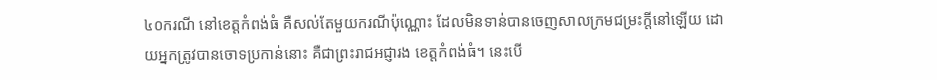៤០ករណី នៅខេត្តកំពង់ធំ គឺសល់តែមួយករណីប៉ុណ្ណោះ ដែលមិនទាន់បានចេញសាលក្រមជម្រះក្តីនៅឡើយ ដោយអ្នកត្រូវបានចោទប្រកាន់នោះ គឺជាព្រះរាជអជ្ញារង ខេត្តកំពង់ធំ។ នេះបើ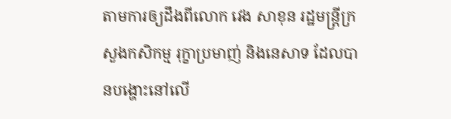តាមការឲ្យដឹងពីលោក វេង សាខុន រដ្ឋមន្ត្រីក្រសួងកសិកម្ម រុក្ខាប្រមាញ់ និងនេសាទ ដែលបានបង្ហោះនៅលើ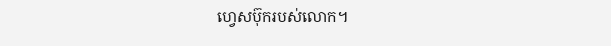ហ្វេសប៊ុករបស់លោក។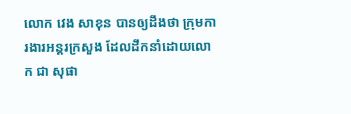លោក វេង សាខុន បានឲ្យដឹងថា ក្រុមការងារអន្តរក្រសួង ដែលដឹកនាំដោយលោក ជា សុផា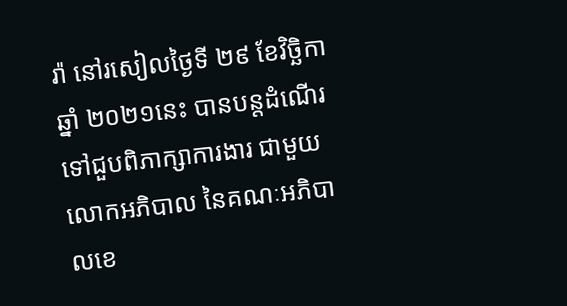រ៉ា នៅរសៀលថ្ងៃទី ២៩ ខែវិច្ឆិកា ឆ្នាំ ២០២១នេះ បានបន្ដដំណើរទៅជួបពិភាក្សាការងារ ជាមួយលោកអភិបាល នៃគណៈអភិបាលខេ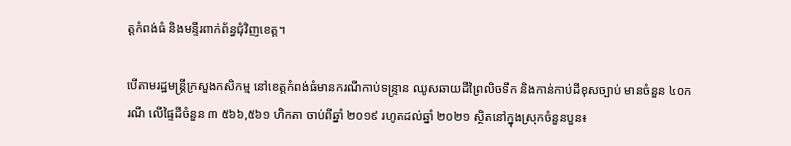ត្តកំពង់ធំ និងមន្ទីរពាក់ព័ន្ធជុំវិញខេត្ត។

បើតាមរដ្ឋមន្ត្រីក្រសួងកសិកម្ម នៅខេត្តកំពង់ធំមានករណីកាប់ទន្រ្ទាន ឈូសឆាយដីព្រៃលិចទឹក និងកាន់កាប់ដីខុសច្បាប់ មានចំនួន ៤០ករណី លើផ្ទៃដីចំនួន ៣ ៥៦៦,៥៦១ ហិកតា ចាប់ពីឆ្នាំ ២០១៩ រហូតដល់ឆ្នាំ ២០២១ ស្ថិតនៅក្នុងស្រុកចំនួនបួន៖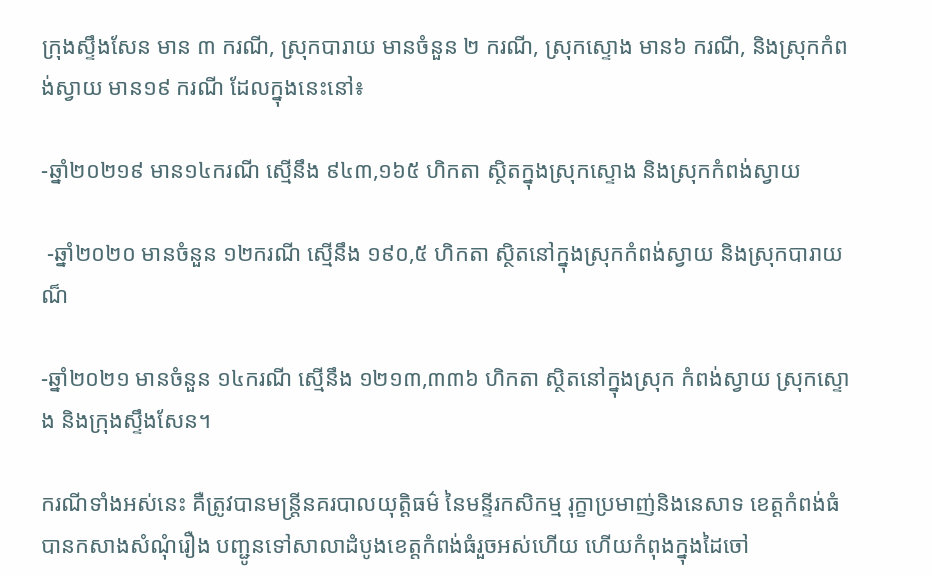ក្រុងស្ទឹងសែន មាន ៣ ករណី, ស្រុកបារាយ មានចំនួន ២ ករណី, ស្រុកស្ទោង មាន៦ ករណី, និងស្រុកកំពង់ស្វាយ មាន១៩ ករណី ដែលក្នុងនេះនៅ៖

-ឆ្នាំ២០២១៩ មាន១៤ករណី ស្មើនឹង ៩៤៣,១៦៥ ហិកតា ស្ថិតក្នុងស្រុកស្ទោង និងស្រុកកំពង់ស្វាយ

 -ឆ្នាំ២០២០ មានចំនួន ១២ករណី ស្មើនឹង ១៩០,៥ ហិកតា ស្ថិតនៅក្នុងស្រុកកំពង់ស្វាយ និងស្រុកបារាយណ៏

-ឆ្នាំ២០២១ មានចំនួន ១៤ករណី ស្មើនឹង ១២១៣,៣៣៦ ហិកតា ស្ថិតនៅក្នុងស្រុក កំពង់ស្វាយ ស្រុកស្ទោង និងក្រុងស្ទឹងសែន។

ករណីទាំងអស់នេះ គឺត្រូវបានមន្ត្រីនគរបាលយុត្តិធម៌ នៃមន្ទីរកសិកម្ម រុក្ខាប្រមាញ់និងនេសាទ ខេត្តកំពង់ធំ បានកសាងសំណុំរឿង បញ្ជូនទៅសាលាដំបូងខេត្តកំពង់ធំរួចអស់ហើយ ហើយកំពុងក្នុងដៃចៅ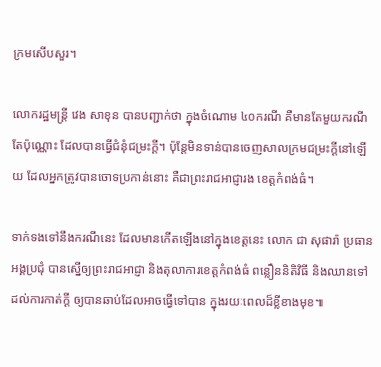ក្រមសើបសួរ។

លោករដ្ឋមន្ត្រី វេង សាខុន បានបញ្ជាក់ថា ក្នុងចំណោម ៤០ករណី គឺមានតែមួយករណីតែប៉ុណ្ណោះ ដែលបានធ្វើជំនុំជម្រះក្តី។ ប៉ុន្តែមិនទាន់បានចេញសាលក្រមជម្រះក្តីនៅឡើយ ដែលអ្នកត្រូវបានចោទប្រកាន់នោះ គឺជាព្រះរាជអាជ្ញារង ខេត្តកំពង់ធំ។

ទាក់ទងទៅនឹងករណីនេះ ដែលមានកើតឡើងនៅក្នុងខេត្តនេះ លោក ជា សុផារ៉ា ប្រធានអង្គប្រជុំ បានស្នើឲ្យព្រះរាជអាជ្ញា និងតុលាការខេត្តកំពង់ធំ ពន្លឿននិតិវិធី និងឈានទៅដល់ការកាត់ក្តី ឲ្យបានឆាប់ដែលអាចធ្វើទៅបាន ក្នុងរយៈពេលដ៏ខ្លីខាងមុខ៕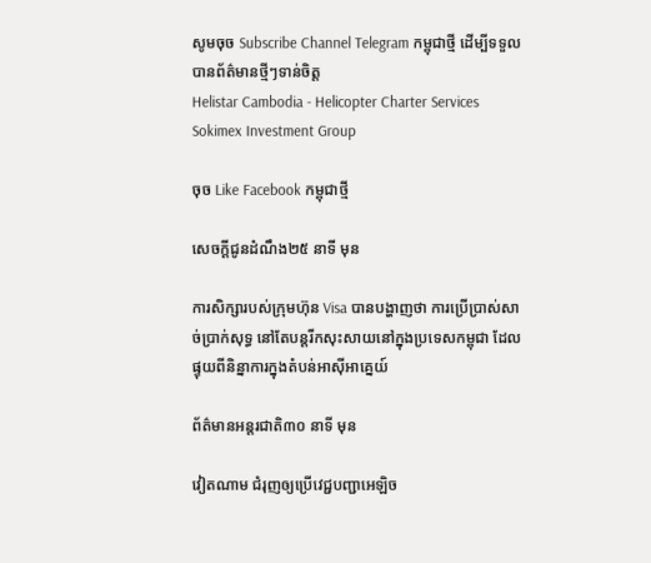សូមចុច Subscribe Channel Telegram កម្ពុជាថ្មី ដើម្បីទទួលបានព័ត៌មានថ្មីៗទាន់ចិត្ត
Helistar Cambodia - Helicopter Charter Services
Sokimex Investment Group

ចុច Like Facebook កម្ពុជាថ្មី

សេចក្ដីជូនដំណឹង២៥ នាទី មុន

ការសិក្សារបស់ក្រុមហ៊ុន Visa បានបង្ហាញថា ការប្រើប្រាស់សាច់ប្រាក់សុទ្ធ នៅតែបន្តរីកសុះសាយនៅក្នុងប្រទេសកម្ពុជា ដែលផ្ទុយពីនិន្នាការក្នុងតំបន់អាស៊ីអាគ្នេយ៍

ព័ត៌មានអន្ដរជាតិ៣០ នាទី មុន

វៀតណាម ជំរុញឲ្យប្រើវេជ្ជបញ្ជាអេឡិច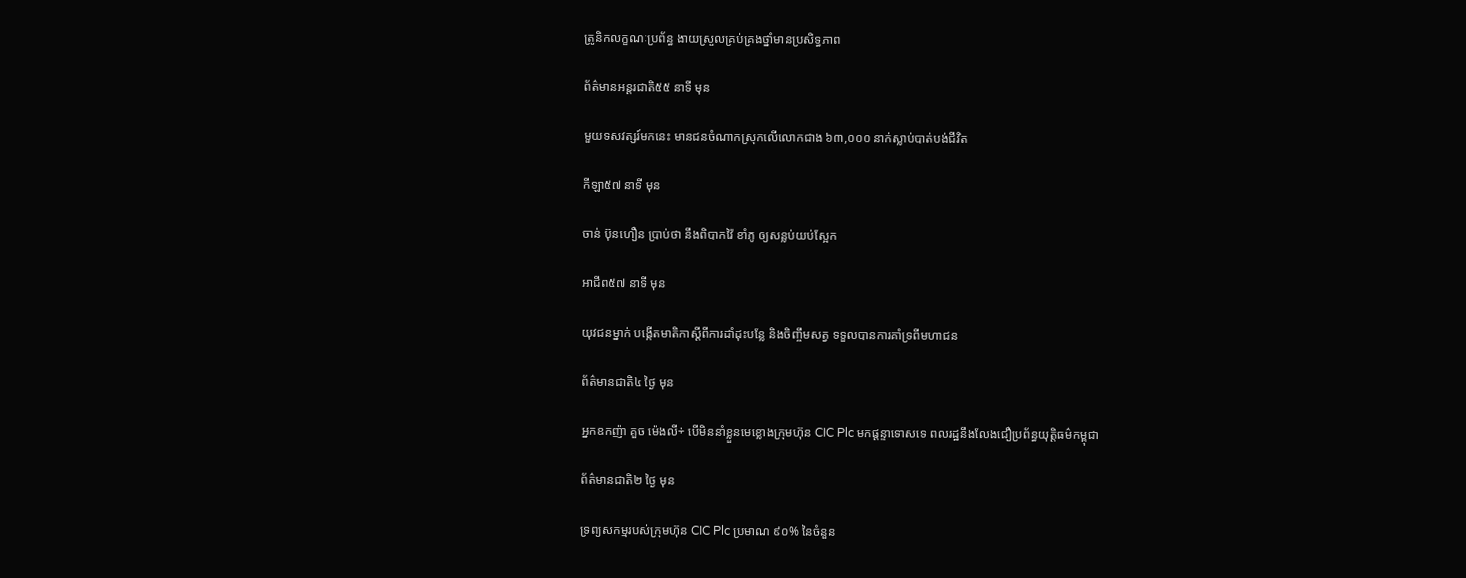ត្រូនិកលក្ខណៈប្រព័ន្ធ ងាយស្រួលគ្រប់គ្រងថ្នាំមានប្រសិទ្ធភាព

ព័ត៌មានអន្ដរជាតិ៥៥ នាទី មុន

មួយទសវត្សរ៍មកនេះ មានជនចំណាកស្រុកលើលោកជាង ៦៣,០០០ នាក់ស្លាប់បាត់បង់ជីវិត

កីឡា៥៧ នាទី មុន

ចាន់ ប៊ុនហឿន ប្រាប់ថា នឹងពិបាកវ៉ៃ ខាំភូ ឲ្យសន្លប់យប់ស្អែក

អាជីព៥៧ នាទី មុន

យុវជនម្នាក់ បង្កើតមាតិកាស្ដីពីការដាំដុះបន្លែ និងចិញ្ចឹមសត្វ ទទួលបានការគាំទ្រពីមហាជន

ព័ត៌មានជាតិ៤ ថ្ងៃ មុន

អ្នកឧកញ៉ា គួច ម៉េងលី÷ បើមិននាំខ្លួនមេខ្លោងក្រុមហ៊ុន CIC Plc មកផ្ដន្ទាទោសទេ ពលរដ្ឋនឹងលែងជឿប្រព័ន្ធយុត្តិធម៌កម្ពុជា

ព័ត៌មានជាតិ២ ថ្ងៃ មុន

ទ្រព្យសកម្មរបស់ក្រុមហ៊ុន CIC Plc ប្រមាណ ៩០% នៃចំនួន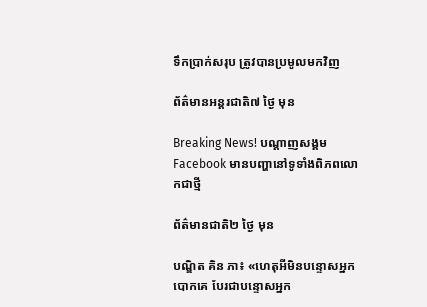ទឹកប្រាក់សរុប ត្រូវបានប្រមូលមកវិញ

ព័ត៌មានអន្ដរជាតិ៧ ថ្ងៃ មុន

Breaking News! បណ្ដាញសង្គម Facebook មានបញ្ហានៅទូទាំងពិភពលោកជាថ្មី

ព័ត៌មានជាតិ២ ថ្ងៃ មុន

បណ្ឌិត គិន ភា៖ «ហេតុអីមិនបន្ទោសអ្នកបោកគេ បែរជាបន្ទោសអ្នក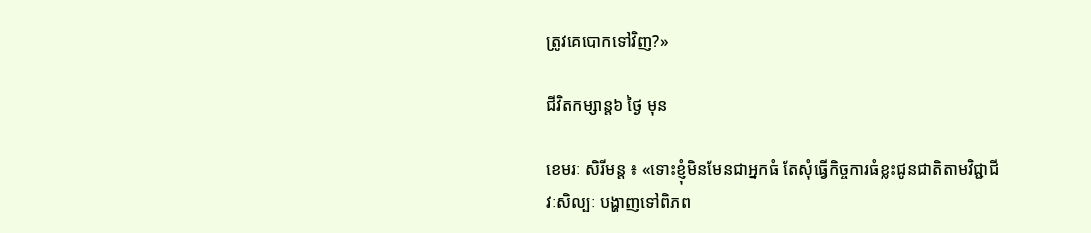ត្រូវគេបោកទៅវិញ?»

ជីវិតកម្សាន្ដ៦ ថ្ងៃ មុន

ខេមរៈ សិរីមន្ត ៖ «ទោះខ្ញុំមិនមែនជាអ្នកធំ តែសុំធ្វើកិច្ចការធំខ្លះជូនជាតិតាមវិជ្ជាជីវៈសិល្បៈ បង្ហាញទៅពិភព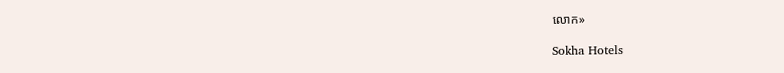លោក»

Sokha Hotels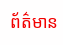ព័ត៌មាន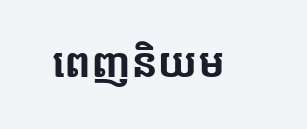ពេញនិយម